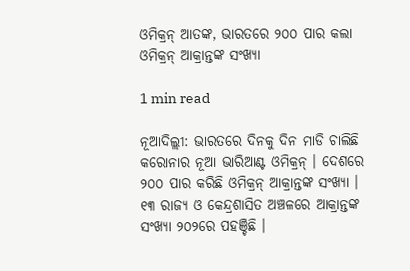ଓମିକ୍ରନ୍ ଆତଙ୍କ, ଭାରତରେ ୨୦୦ ପାର କଲା ଓମିକ୍ରନ୍ ଆକ୍ରାନ୍ତଙ୍କ ସଂଖ୍ୟା

1 min read

ନୂଆଦିଲ୍ଲୀ: ଭାରତରେ ଦିନକୁ ଦିନ ମାଡି ଚାଲିଛି କରୋନାର ନୂଆ ଭାରିଆଣ୍ଟ ଓମିକ୍ରନ୍ । ଦେଶରେ ୨୦୦ ପାର କରିଛି ଓମିକ୍ରନ୍ ଆକ୍ରାନ୍ତଙ୍କ ସଂଖ୍ୟା । ୧୩ ରାଜ୍ୟ ଓ କେନ୍ଦ୍ରଶାସିତ ଅଞ୍ଚଳରେ ଆକ୍ରାନ୍ତଙ୍କ ସଂଖ୍ୟା ୨୦୨ରେ ପହଞ୍ଚିଛି ।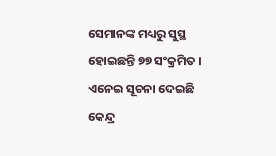ସେମାନଙ୍କ ମଧ୍ୟରୁ ସୁସ୍ଥ ହୋଇଛନ୍ତି ୭୭ ସଂକ୍ରମିତ । ଏନେଇ ସୂଚନା ଦେଇଛି କେନ୍ଦ୍ର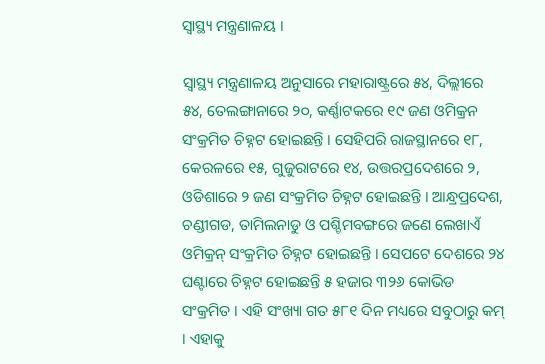ସ୍ୱାସ୍ଥ୍ୟ ମନ୍ତ୍ରଣାଳୟ ।

ସ୍ୱାସ୍ଥ୍ୟ ମନ୍ତ୍ରଣାଳୟ ଅନୁସାରେ ମହାରାଷ୍ଟ୍ରରେ ୫୪, ଦିଲ୍ଲୀରେ ୫୪, ତେଲଙ୍ଗାନାରେ ୨୦, କର୍ଣ୍ଣାଟକରେ ୧୯ ଜଣ ଓମିକ୍ରନ ସଂକ୍ରମିତ ଚିହ୍ନଟ ହୋଇଛନ୍ତି । ସେହିପରି ରାଜସ୍ଥାନରେ ୧୮, କେରଳରେ ୧୫, ଗୁଜୁରାଟରେ ୧୪, ଉତ୍ତରପ୍ରଦେଶରେ ୨, ଓଡିଶାରେ ୨ ଜଣ ସଂକ୍ରମିତ ଚିହ୍ନଟ ହୋଇଛନ୍ତି । ଆନ୍ଧ୍ରପ୍ରଦେଶ, ଚଣ୍ଡୀଗଡ, ତାମିଲନାଡୁ ଓ ପଶ୍ଚିମବଙ୍ଗରେ ଜଣେ ଲେଖାଏଁ ଓମିକ୍ରନ୍ ସଂକ୍ରମିତ ଚିହ୍ନଟ ହୋଇଛନ୍ତି । ସେପଟେ ଦେଶରେ ୨୪ ଘଣ୍ଟାରେ ଚିହ୍ନଟ ହୋଇଛନ୍ତି ୫ ହଜାର ୩୨୬ କୋଭିଡ ସଂକ୍ରମିତ । ଏହି ସଂଖ୍ୟା ଗତ ୫୮୧ ଦିନ ମଧ୍ୟରେ ସବୁଠାରୁ କମ୍ । ଏହାକୁ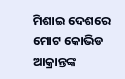ମିଶାଇ ଦେଶରେ ମୋଟ କୋଭିଡ ଆକ୍ରାନ୍ତଙ୍କ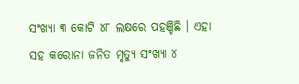ସଂଖ୍ୟା ୩ କୋଟି ୪୮ ଲକ୍ଷରେ ପହଞ୍ଚିଛି । ଏହା ସହ କରୋନା ଜନିତ ମୃତ୍ୟୁ ସଂଖ୍ୟା ୪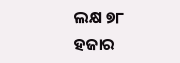ଲକ୍ଷ ୭୮ ହଜାର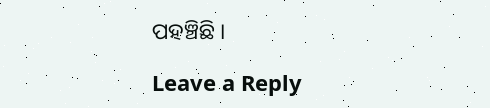ପହଞ୍ଚିଛି ।

Leave a Reply